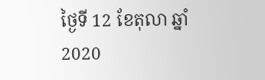ថ្ងៃទី 12 ខែតុលា ឆ្នាំ2020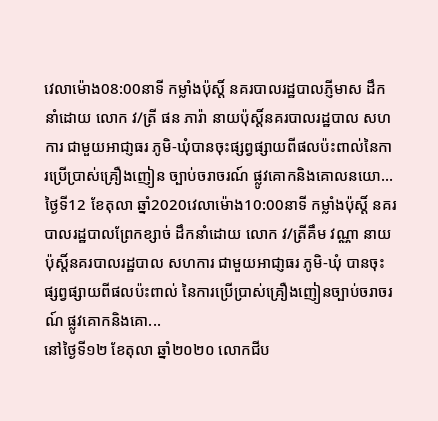វេលាម៉ោង08:00នាទី កម្លាំងប៉ុស្តិ៍ នគរបាលរដ្ឋបាលភ្ញីមាស ដឹកនាំដោយ លោក វ/ត្រី ផន ភារ៉ា នាយប៉ុស្តិ៍នគរបាលរដ្ឋបាល សហការ ជាមួយអាជា្ញធរ ភូមិ-ឃុំបានចុះផ្សព្វផ្សាយពីផលប៉ះពាល់នៃការប្រើប្រាស់គ្រឿងញៀន ច្បាប់ចរាចរណ៍ ផ្លូវគោកនិងគោលនយោ...
ថ្ងៃទី12 ខែតុលា ឆ្នាំ2020វេលាម៉ោង10:00នាទី កម្លាំងប៉ុស្តិ៍ នគរបាលរដ្ឋបាលព្រែកខ្សាច់ ដឹកនាំដោយ លោក វ/ត្រីគឹម វណ្ណា នាយប៉ុស្តិ៍នគរបាលរដ្ឋបាល សហការ ជាមួយអាជា្ញធរ ភូមិ-ឃុំ បានចុះផ្សព្វផ្សាយពីផលប៉ះពាល់ នៃការប្រើប្រាស់គ្រឿងញៀនច្បាប់ចរាចរណ៍ ផ្លូវគោកនិងគោ...
នៅថ្ងៃទី១២ ខែតុលា ឆ្នាំ២០២០ លោកជីប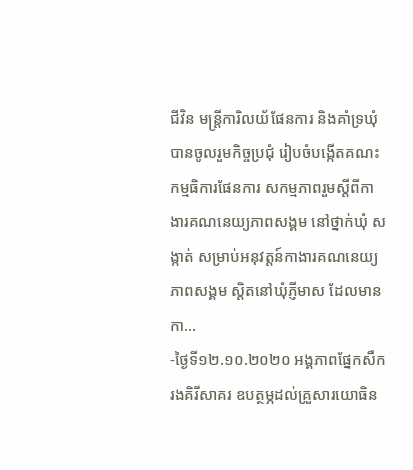ជីវិន មន្រ្តីការិលយ័ផែនការ និងគាំទ្រឃុំបានចូលរួមកិច្ចប្រជុំ រៀបចំបង្កើតគណះកម្មធិការផែនការ សកម្មភាពរួមស្ដីពីកាងារគណនេយ្យភាពសង្គម នៅថ្នាក់ឃុំ សង្កាត់ សម្រាប់អនុវត្តន៍កាងារគណនេយ្យភាពសង្គម ស្តិតនៅឃុំភ្ញីមាស ដែលមានកា...
-ថ្ងៃទី១២.១០.២០២០ អង្គភាពផ្នែកសឹករងគិរីសាគរ ឧបត្ថម្ភដល់គ្រួសារយោធិន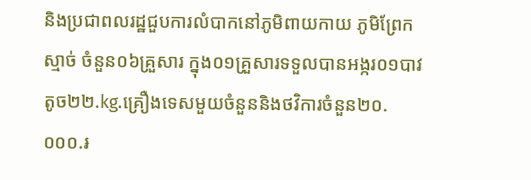និងប្រជាពលរដ្ឋជួបការលំបាកនៅភូមិពាយកាយ ភូមិព្រែកស្មាច់ ចំនួន០៦គ្រួសារ ក្នុង០១គ្រួសារទទួលបានអង្ករ០១បាវតូច២២.kg.គ្រឿងទេសមួយចំនួននិងថវិការចំនួន២០.០០០.៛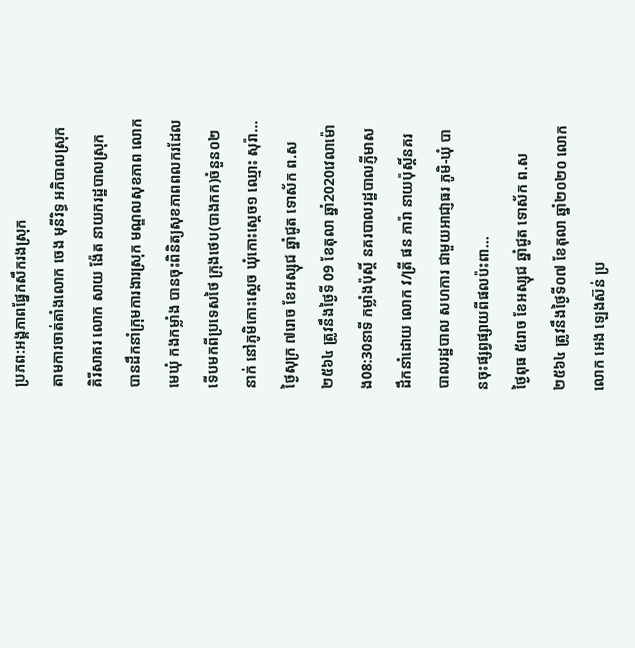ប្រភព:អង្គភាពផ្នែកសឹករងស្រុក
តាមការចាត់តាំងលោក ចេង មុនីរិទ្ធ អភិបាលស្រុកគិរីសាគរ លោក សាយ ង៉ែត នាយករដ្ឋបាលស្រុក បានដឹកនាំក្រុមការងារស្រុក មណ្ឌលសុខភាព លោកមេឃុំ កងកម្លាំង បានចុះពិនិត្យសុខភាពពលករដែលទើបមកពីប្រទេសថៃ ក្រុងថេប(បាងកក)ចំនួន០២នាក់ នៅភូមិកោះស្ដេច ឃុំកោះស្ដេច១ ឈ្មោះ សុរ៉ា...
ថ្ងៃសុក្រ ៧រោច ខែអស្សុជ ឆ្នាំជូត ទោស័ក ព.ស ២៥៦៤ ត្រូវនឹងថ្ងៃទី 09 ខែតុលា ឆ្នាំ2020វេលាម៉ោង08:30នាទី កម្លាំងប៉ុស្តិ៍ នគរបាលរដ្ឋបាលភ្ញីមាស ដឹកនាំដោយ លោក វ/ត្រី ផន ភារ៉ា នាយប៉ុស្តិ៍នគរបាលរដ្ឋបាល សហការ ជាមួយអាជា្ញធរ ភូមិ-ឃុំ បានចុះផ្សព្វផ្សាយពីផលប៉ះពា...
ថ្ងៃពុធ ៥រោច ខែអស្សុជ ឆ្នាំជូត ទោស័ក ព.ស ២៥៦៤ ត្រូវនឹងថ្ងៃទី០៧ ខែតុលា ឆ្នាំ២០២០ លោក លោក អេង ឡេងស៊ន់ ប្រ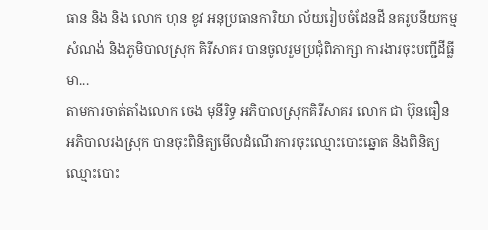ធាន និង និង លោក ហុន ខូវ អនុប្រធានការិយា ល័យរៀបចំដែនដី នគរូបនីយកម្ម សំណង់ និងភូមិបាលស្រុក គិរីសាគរ បានចូលរួមប្រជុំពិភាក្សា ការងារចុះបញ្ជីដីធ្លីមា...
តាមការចាត់តាំងលោក ចេង មុនីរិទ្ធ អភិបាលស្រុកគិរីសាគរ លោក ជា ប៊ុនធឿន អភិបាលរងស្រុក បានចុះពិនិត្យមើលដំណើរការចុះឈ្មោះបោះឆ្នោត និងពិនិត្យឈ្មោះបោះ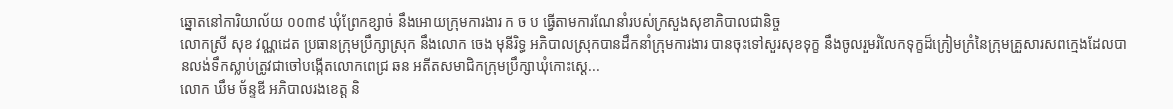ឆ្នោតនៅការិយាល័យ ០០៣៩ ឃុំព្រែកខ្សាច់ នឹងអោយក្រុមការងារ ក ច ប ធ្វើតាមការណែនាំរបស់ក្រសួងសុខាភិបាលជានិច្ច
លោកស្រី សុខ វណ្ណដេត ប្រធានក្រុមប្រឹក្សាស្រុក នឹងលោក ចេង មុនីរិទ្ធ អភិបាលស្រុកបានដឹកនាំក្រុមការងារ បានចុះទៅសួរសុខទុក្ខ នឹងចូលរួមរំលែកទុក្ខដ៏ក្រៀមក្រំនៃក្រុមគ្រួសារសពក្មេងដែលបានលង់ទឹកស្លាប់ត្រូវជាចៅបង្កើតលោកពេជ្រ ឆន អតីតសមាជិកក្រុមប្រឹក្សាឃុំកោះស្ដេ...
លោក ឃឹម ច័ន្ទឌី អភិបាលរងខេត្ត និ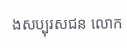ងសប្បុរសជន លោក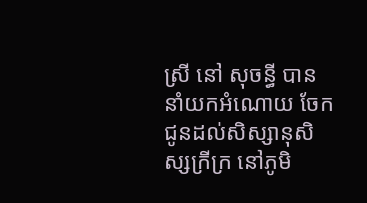ស្រី នៅ សុចន្ធី បាននាំយកអំណោយ ចែកជូនដល់សិស្សានុសិស្សក្រីក្រ នៅភូមិ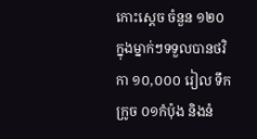កោះស្តេច ចំនួន ១២០ ក្នុងម្នាក់ៗទទួលបានថវិកា ១០,០០០ រៀល ទឹកក្រូច ០១កំប៉ុង និងនំ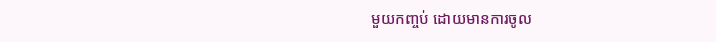មួយកញ្ចប់ ដោយមានការចូល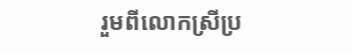រួមពីលោកស្រីប្រ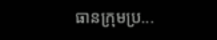ធានក្រុមប្រ...